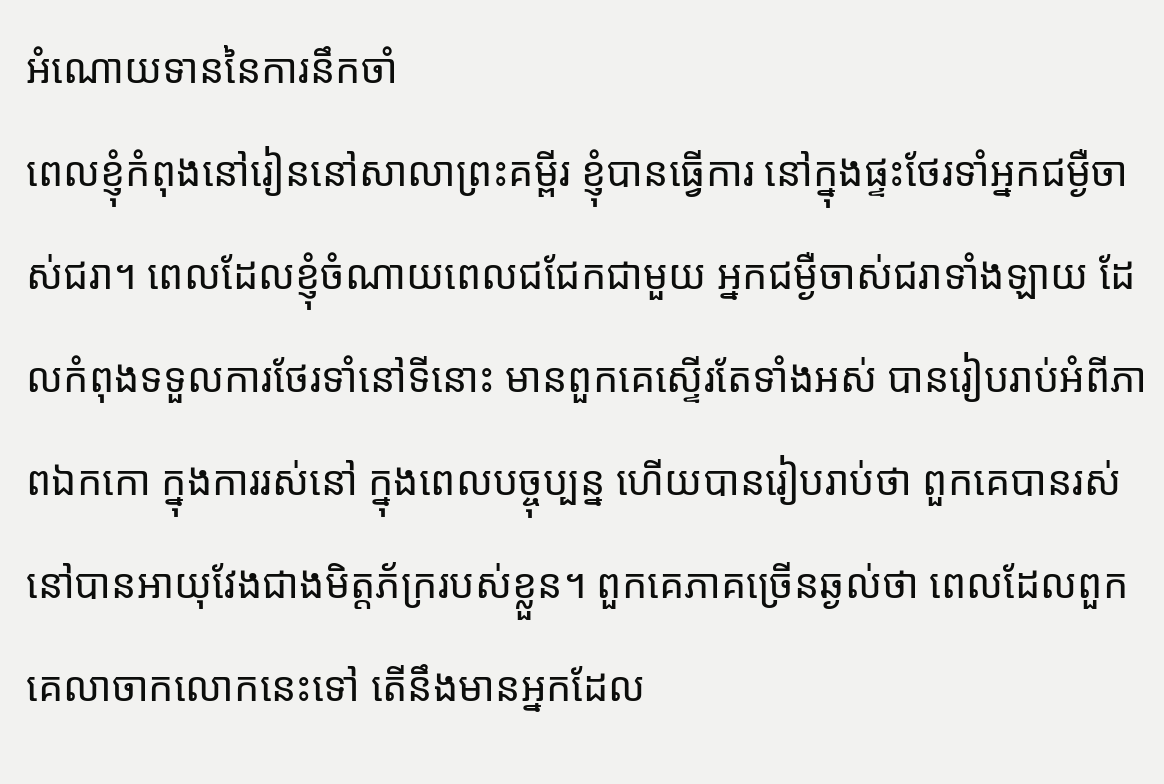អំណោយទាននៃការនឹកចាំ
ពេលខ្ញុំកំពុងនៅរៀននៅសាលាព្រះគម្ពីរ ខ្ញុំបានធ្វើការ នៅក្នុងផ្ទះថែរទាំអ្នកជម្ងឺចាស់ជរា។ ពេលដែលខ្ញុំចំណាយពេលជជែកជាមួយ អ្នកជម្ងឺចាស់ជរាទាំងឡាយ ដែលកំពុងទទួលការថែរទាំនៅទីនោះ មានពួកគេស្ទើរតែទាំងអស់ បានរៀបរាប់អំពីភាពឯកកោ ក្នុងការរស់នៅ ក្នុងពេលបច្ចុប្បន្ន ហើយបានរៀបរាប់ថា ពួកគេបានរស់នៅបានអាយុវែងជាងមិត្តភ័ក្ររបស់ខ្លួន។ ពួកគេភាគច្រើនឆ្ងល់ថា ពេលដែលពួកគេលាចាកលោកនេះទៅ តើនឹងមានអ្នកដែល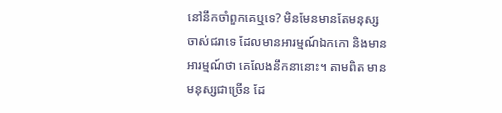នៅនឹកចាំពួកគេឬទេ? មិនមែនមានតែមនុស្សចាស់ជរាទេ ដែលមានអារម្មណ៍ឯកកោ និងមានអារម្មណ៍ថា គេលែងនឹកនានោះ។ តាមពិត មានមនុស្សជាច្រើន ដែ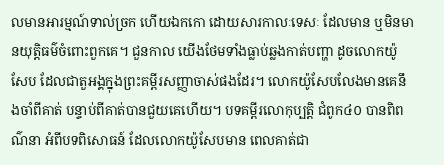លមានអារម្មណ៍ទាល់ច្រក ហើយឯកកោ ដោយសារកាលៈទេសៈ ដែលមាន ឬមិនមានយុត្តិធម៌ចំពោះពួកគេ។ ជួនកាល យើងថែមទាំងធ្លាប់ឆ្លងកាត់បញ្ហា ដូចលោកយ៉ូសែប ដែលជាតួអង្គក្នុងព្រះគម្ពីរសញ្ញាចាស់ផងដែរ។ លោកយ៉ូសែបលែងមានគេនឹងចាំពីគាត់ បន្ទាប់ពីគាត់បានជួយគេហើយ។ បទគម្ពីរលោកុប្បត្តិ ជំពូក៤០ បានពិពណ៌នា អំពីបទពិសោធន៍ ដែលលោកយ៉ូសែបមាន ពេលគាត់ជា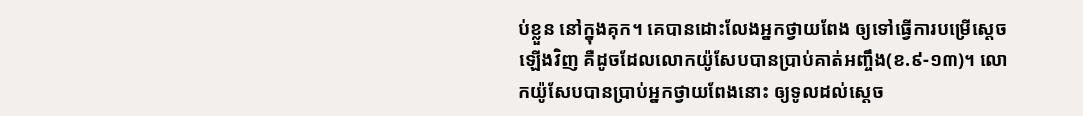ប់ខ្លួន នៅក្នុងគុក។ គេបានដោះលែងអ្នកថ្វាយពែង ឲ្យទៅធ្វើការបម្រើស្តេចឡើងវិញ គឺដូចដែលលោកយ៉ូសែបបានប្រាប់គាត់អញ្ចឹង(ខ.៩-១៣)។ លោកយ៉ូសែបបានប្រាប់អ្នកថ្វាយពែងនោះ ឲ្យទូលដល់ស្តេច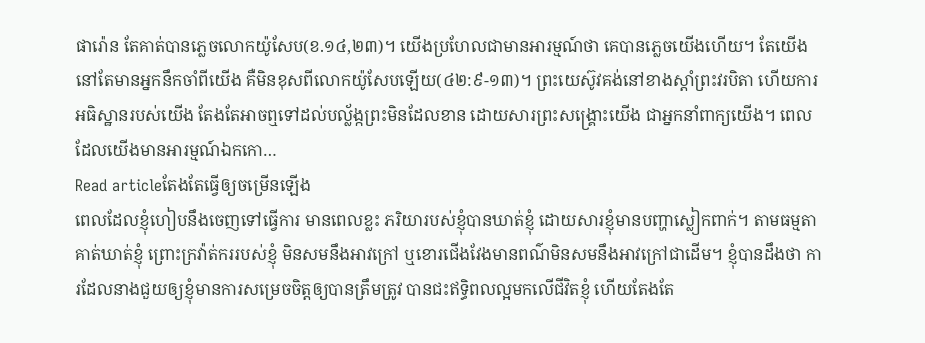ផារ៉ោន តែគាត់បានភ្លេចលោកយ៉ូសែប(ខ.១៤,២៣)។ យើងប្រហែលជាមានអារម្មណ៍ថា គេបានភ្លេចយើងហើយ។ តែយើងនៅតែមានអ្នកនឹកចាំពីយើង គឺមិនខុសពីលោកយ៉ូសែបឡើយ(៤២:៩-១៣)។ ព្រះយេស៊ូវគង់នៅខាងស្តាំព្រះវរបិតា ហើយការអធិស្ឋានរបស់យើង តែងតែអាចឮទៅដល់បល្ល័ង្កព្រះមិនដែលខាន ដោយសារព្រះសង្រ្គោះយើង ជាអ្នកនាំពាក្យយើង។ ពេលដែលយើងមានអារម្មណ៍ឯកកោ…
Read articleតែងតែធ្វើឲ្យចម្រើនឡើង
ពេលដែលខ្ញុំហៀបនឹងចេញទៅធ្វើការ មានពេលខ្លះ ភរិយារបស់ខ្ញុំបានឃាត់ខ្ញុំ ដោយសារខ្ញុំមានបញ្ហាស្លៀកពាក់។ តាមធម្មតា គាត់ឃាត់ខ្ញុំ ព្រោះក្រវ៉ាត់កររបស់ខ្ញុំ មិនសមនឹងអាវក្រៅ ឬខោរជើងវែងមានពណ៌មិនសមនឹងអាវក្រៅជាដើម។ ខ្ញុំបានដឹងថា ការដែលនាងជួយឲ្យខ្ញុំមានការសម្រេចចិត្តឲ្យបានត្រឹមត្រូវ បានជះឥទ្ធិពលល្អមកលើជីវិតខ្ញុំ ហើយតែងតែ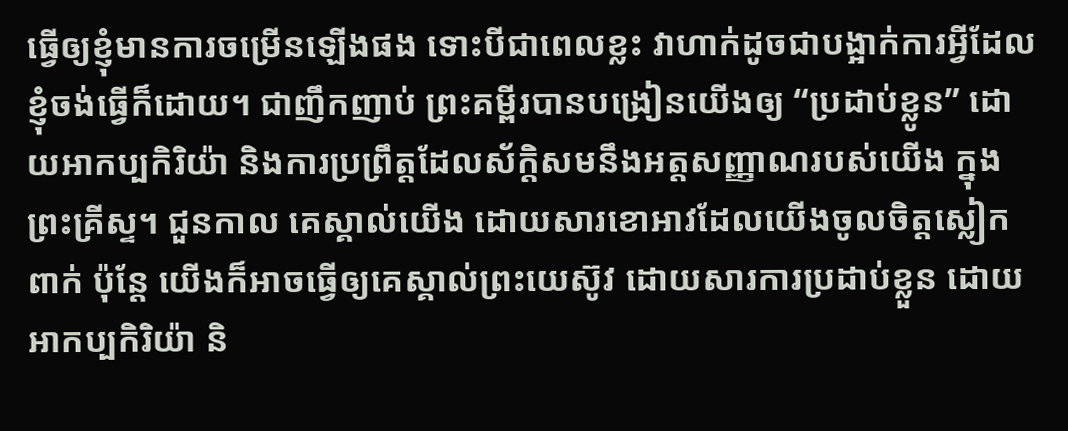ធ្វើឲ្យខ្ញុំមានការចម្រើនឡើងផង ទោះបីជាពេលខ្លះ វាហាក់ដូចជាបង្អាក់ការអ្វីដែលខ្ញុំចង់ធ្វើក៏ដោយ។ ជាញឹកញាប់ ព្រះគម្ពីរបានបង្រៀនយើងឲ្យ “ប្រដាប់ខ្លូន” ដោយអាកប្បកិរិយ៉ា និងការប្រព្រឹត្តដែលស័ក្តិសមនឹងអត្តសញ្ញាណរបស់យើង ក្នុងព្រះគ្រីស្ទ។ ជួនកាល គេស្គាល់យើង ដោយសារខោអាវដែលយើងចូលចិត្តស្លៀកពាក់ ប៉ុន្តែ យើងក៏អាចធ្វើឲ្យគេស្គាល់ព្រះយេស៊ូវ ដោយសារការប្រដាប់ខ្លួន ដោយអាកប្បកិរិយ៉ា និ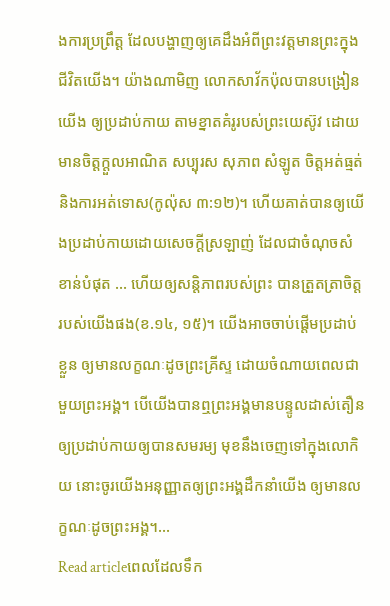ងការប្រព្រឹត្ត ដែលបង្ហាញឲ្យគេដឹងអំពីព្រះវត្តមានព្រះក្នុងជីវិតយើង។ យ៉ាងណាមិញ លោកសាវ័កប៉ុលបានបង្រៀនយើង ឲ្យប្រដាប់កាយ តាមខ្នាតគំរូរបស់ព្រះយេស៊ូវ ដោយមានចិត្តក្តួលអាណិត សប្បុរស សុភាព សំឡូត ចិត្តអត់ធ្មត់ និងការអត់ទោស(កូល៉ុស ៣:១២)។ ហើយគាត់បានឲ្យយើងប្រដាប់កាយដោយសេចក្តីស្រឡាញ់ ដែលជាចំណុចសំខាន់បំផុត … ហើយឲ្យសន្តិភាពរបស់ព្រះ បានត្រួតត្រាចិត្តរបស់យើងផង(ខ.១៤, ១៥)។ យើងអាចចាប់ផ្តើមប្រដាប់ខ្លួន ឲ្យមានលក្ខណៈដូចព្រះគ្រីស្ទ ដោយចំណាយពេលជាមួយព្រះអង្គ។ បើយើងបានឮព្រះអង្គមានបន្ទូលដាស់តឿន ឲ្យប្រដាប់កាយឲ្យបានសមរម្យ មុខនឹងចេញទៅក្នុងលោកិយ នោះចូរយើងអនុញ្ញាតឲ្យព្រះអង្គដឹកនាំយើង ឲ្យមានលក្ខណៈដូចព្រះអង្គ។…
Read articleពេលដែលទឹក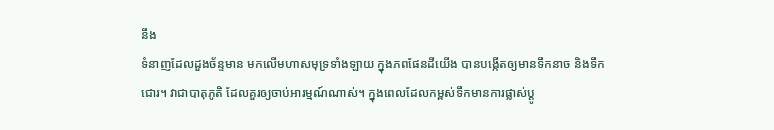នឹង
ទំនាញដែលដួងច័ន្ទមាន មកលើមហាសមុទ្រទាំងឡាយ ក្នុងភពផែនដីយើង បានបង្កើតឲ្យមានទឹកនាច និងទឹកជោរ។ វាជាបាតុភូតិ ដែលគួរឲ្យចាប់អារម្មណ៍ណាស់។ ក្នុងពេលដែលកម្ពស់ទឹកមានការផ្លាស់ប្តូ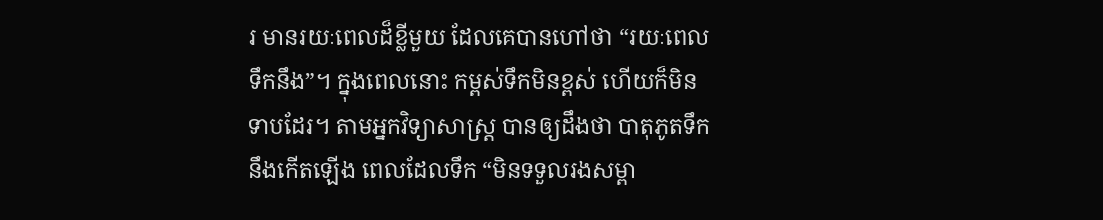រ មានរយៈពេលដ៏ខ្លីមួយ ដែលគេបានហៅថា “រយៈពេលទឹកនឹង”។ ក្នុងពេលនោះ កម្ពស់ទឹកមិនខ្ពស់ ហើយក៏មិនទាបដែរ។ តាមអ្នកវិទ្យាសាស្រ្ត បានឲ្យដឹងថា បាតុភូតទឹកនឹងកើតឡើង ពេលដែលទឹក “មិនទទួលរងសម្ពា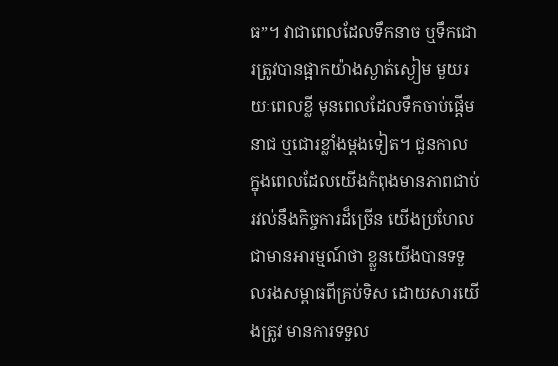ធ”។ វាជាពេលដែលទឹកនាច ឬទឹកជោរត្រូវបានផ្អាកយ៉ាងស្ងាត់ស្ងៀម មួយរយៈពេលខ្លី មុនពេលដែលទឹកចាប់ផ្តើមនាជ ឬជោរខ្លាំងម្តងទៀត។ ជួនកាល ក្នុងពេលដែលយើងកំពុងមានភាពជាប់រវល់នឹងកិច្ចការដ៏ច្រើន យើងប្រហែលជាមានអារម្មណ៍ថា ខ្លួនយើងបានទទួលរងសម្ពាធពីគ្រប់ទិស ដោយសារយើងត្រូវ មានការទទួល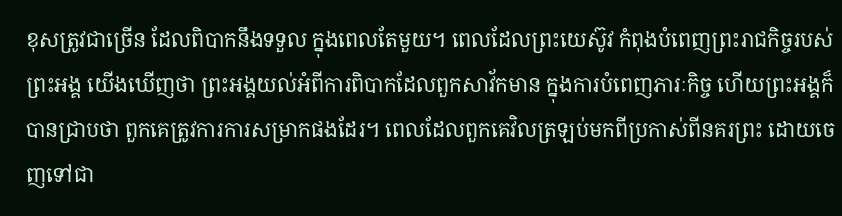ខុសត្រូវជាច្រើន ដែលពិបាកនឹងទទួល ក្នុងពេលតែមួយ។ ពេលដែលព្រះយេស៊ូវ កំពុងបំពេញព្រះរាជកិច្ចរបស់ព្រះអង្គ យើងឃើញថា ព្រះអង្គយល់អំពីការពិបាកដែលពួកសាវ័កមាន ក្នុងការបំពេញភារៈកិច្ច ហើយព្រះអង្គក៏បានជ្រាបថា ពួកគេត្រូវការការសម្រាកផងដែរ។ ពេលដែលពួកគេវិលត្រឡប់មកពីប្រកាស់ពីនគរព្រះ ដោយចេញទៅជា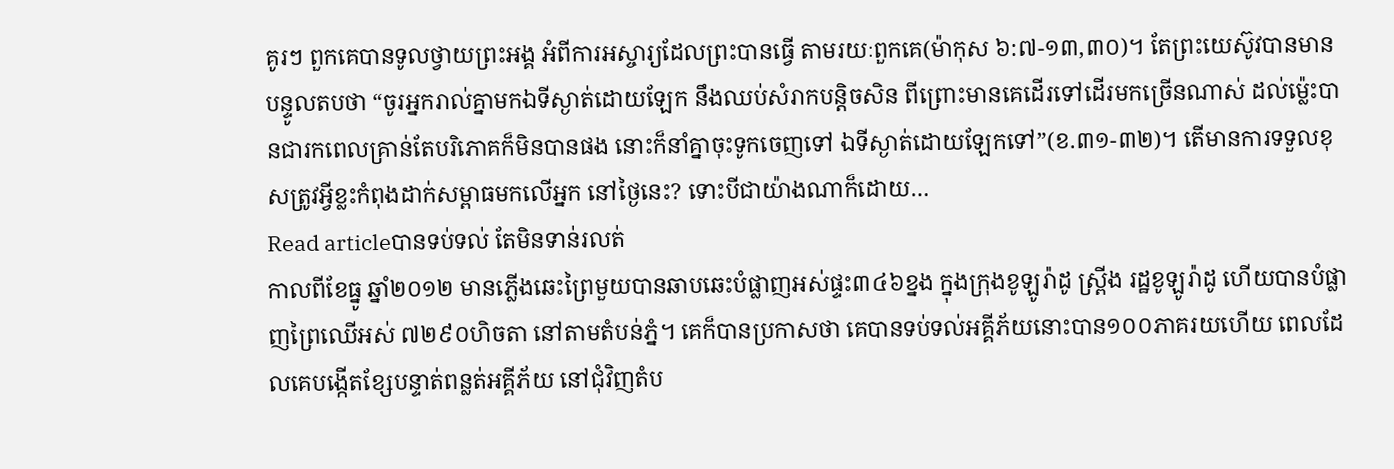គូរៗ ពួកគេបានទូលថ្វាយព្រះអង្គ អំពីការអស្ចារ្យដែលព្រះបានធ្វើ តាមរយៈពួកគេ(ម៉ាកុស ៦:៧-១៣,៣០)។ តែព្រះយេស៊ូវបានមានបន្ទូលតបថា “ចូរអ្នករាល់គ្នាមកឯទីស្ងាត់ដោយឡែក នឹងឈប់សំរាកបន្តិចសិន ពីព្រោះមានគេដើរទៅដើរមកច្រើនណាស់ ដល់ម៉្លេះបានជារកពេលគ្រាន់តែបរិភោគក៏មិនបានផង នោះក៏នាំគ្នាចុះទូកចេញទៅ ឯទីស្ងាត់ដោយឡែកទៅ”(ខ.៣១-៣២)។ តើមានការទទួលខុសត្រូវអ្វីខ្លះកំពុងដាក់សម្ពាធមកលើអ្នក នៅថ្ងៃនេះ? ទោះបីជាយ៉ាងណាក៏ដោយ…
Read articleបានទប់ទល់ តែមិនទាន់រលត់
កាលពីខែធ្នូ ឆ្នាំ២០១២ មានភ្លើងឆេះព្រៃមួយបានឆាបឆេះបំផ្លាញអស់ផ្ទះ៣៤៦ខ្នង ក្នុងក្រុងខូឡូរ៉ាដូ ស្រ្ពីង រដ្ឋខូឡូរ៉ាដូ ហើយបានបំផ្លាញព្រៃឈើអស់ ៧២៩០ហិចតា នៅតាមតំបន់ភ្នំ។ គេក៏បានប្រកាសថា គេបានទប់ទល់អគ្គីភ័យនោះបាន១០០ភាគរយហើយ ពេលដែលគេបង្កើតខ្សែបន្ទាត់ពន្លត់អគ្គីភ័យ នៅជុំវិញតំប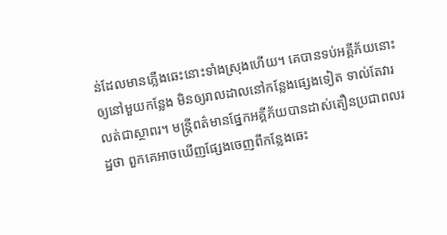ន់ដែលមានភ្លើងឆេះនោះទាំងស្រុងហើយ។ គេបានទប់អគ្គីភ័យនោះឲ្យនៅមួយកន្លែង មិនឲ្យរាលដាលនៅកន្លែងផ្សេងទៀត ទាល់តែវារលត់ជាស្ថាពរ។ មន្ត្រីពត៌មានផ្នែកអគ្គីភ័យបានដាស់តឿនប្រជាពលរដ្ឋថា ពួកគេអាចឃើញផ្សែងចេញពីកន្លែងឆេះ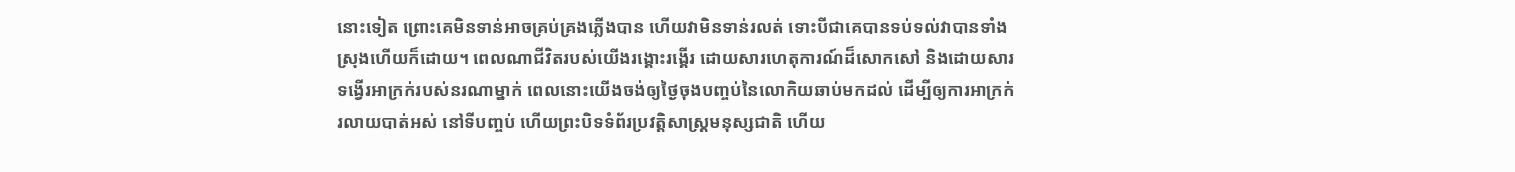នោះទៀត ព្រោះគេមិនទាន់អាចគ្រប់គ្រងភ្លើងបាន ហើយវាមិនទាន់រលត់ ទោះបីជាគេបានទប់ទល់វាបានទាំងស្រុងហើយក៏ដោយ។ ពេលណាជីវិតរបស់យើងរង្គោះរង្គើរ ដោយសារហេតុការណ៍ដ៏សោកសៅ និងដោយសារទង្វើរអាក្រក់របស់នរណាម្នាក់ ពេលនោះយើងចង់ឲ្យថ្ងៃចុងបញ្ចប់នៃលោកិយឆាប់មកដល់ ដើម្បីឲ្យការអាក្រក់រលាយបាត់អស់ នៅទីបញ្ចប់ ហើយព្រះបិទទំព័រប្រវត្តិសាស្រ្តមនុស្សជាតិ ហើយ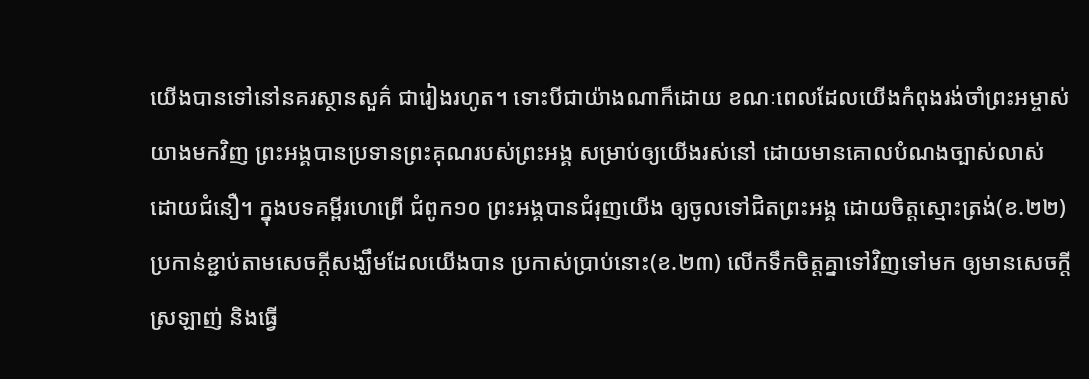យើងបានទៅនៅនគរស្ថានសួគ៌ ជារៀងរហូត។ ទោះបីជាយ៉ាងណាក៏ដោយ ខណៈពេលដែលយើងកំពុងរង់ចាំព្រះអម្ចាស់យាងមកវិញ ព្រះអង្គបានប្រទានព្រះគុណរបស់ព្រះអង្គ សម្រាប់ឲ្យយើងរស់នៅ ដោយមានគោលបំណងច្បាស់លាស់ ដោយជំនឿ។ ក្នុងបទគម្ពីរហេព្រើ ជំពូក១០ ព្រះអង្គបានជំរុញយើង ឲ្យចូលទៅជិតព្រះអង្គ ដោយចិត្តស្មោះត្រង់(ខ.២២) ប្រកាន់ខ្ជាប់តាមសេចក្តីសង្ឃឹមដែលយើងបាន ប្រកាស់ប្រាប់នោះ(ខ.២៣) លើកទឹកចិត្តគ្នាទៅវិញទៅមក ឲ្យមានសេចក្តីស្រឡាញ់ និងធ្វើ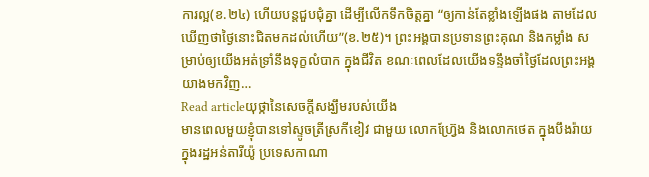ការល្អ(ខ.២៤) ហើយបន្តជួបជុំគ្នា ដើម្បីលើកទឹកចិត្តគ្នា “ឲ្យកាន់តែខ្លាំងឡើងផង តាមដែលឃើញថាថ្ងៃនោះជិតមកដល់ហើយ”(ខ.២៥)។ ព្រះអង្គបានប្រទានព្រះគុណ និងកម្លាំង សម្រាប់ឲ្យយើងអត់ទ្រាំនឹងទុក្ខលំបាក ក្នុងជីវិត ខណៈពេលដែលយើងទន្ទឹងចាំថ្ងៃដែលព្រះអង្គយាងមកវិញ…
Read articleយុថ្កានៃសេចក្តីសង្ឃឹមរបស់យើង
មានពេលមួយខ្ញុំបានទៅស្ទូចត្រីស្រកីខៀវ ជាមួយ លោកហ្រ្វ៊ែង និងលោកថេត ក្នុងបឹងរ៉ាយ ក្នុងរដ្ឋអន់តារីយ៉ូ ប្រទេសកាណា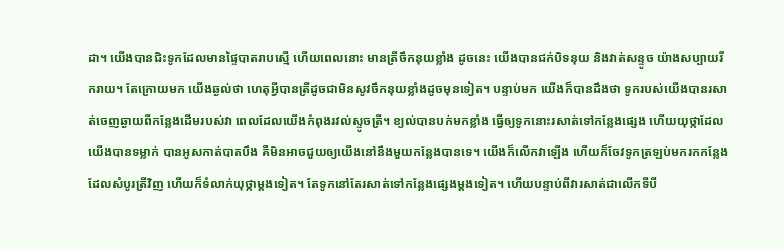ដា។ យើងបានជិះទូកដែលមានផ្ទៃបាតរាបស្មើ ហើយពេលនោះ មានត្រីចឹកនុយខ្លាំង ដូចនេះ យើងបានជក់បិទនុយ និងវាត់សន្ទូច យ៉ាងសប្បាយរីករាយ។ តែក្រោយមក យើងឆ្ងល់ថា ហេតុអ្វីបានត្រីដូចជាមិនសូវចឹកនុយខ្លាំងដូចមុនទៀត។ បន្ទាប់មក យើងក៏បានដឹងថា ទូករបស់យើងបានរសាត់ចេញឆ្ងាយពីកន្លែងដើមរបស់វា ពេលដែលយើងកំពុងរវល់ស្ទូចត្រី។ ខ្យល់បានបក់មកខ្លាំង ធ្វើឲ្យទូកនោះរសាត់ទៅកន្លែងផ្សេង ហើយយុថ្កាដែលយើងបានទម្លាក់ បានអូសកាត់បាតបឹង គឺមិនអាចជួយឲ្យយើងនៅនឹងមួយកន្លែងបានទេ។ យើងក៏លើកវាឡើង ហើយក៏ចែវទូកត្រឡប់មករកកន្លែង ដែលសំបូរត្រីវិញ ហើយក៏ទំលាក់យុថ្កាម្តងទៀត។ តែទូកនៅតែរសាត់ទៅកន្លែងផ្សេងម្តងទៀត។ ហើយបន្ទាប់ពីវារសាត់ជាលើកទីបី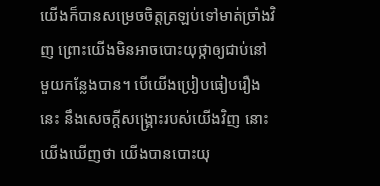យើងក៏បានសម្រេចចិត្តត្រឡប់ទៅមាត់ច្រាំងវិញ ព្រោះយើងមិនអាចបោះយុថ្កាឲ្យជាប់នៅមួយកន្លែងបាន។ បើយើងប្រៀបធៀបរឿងនេះ នឹងសេចក្តីសង្រ្គោះរបស់យើងវិញ នោះយើងឃើញថា យើងបានបោះយុ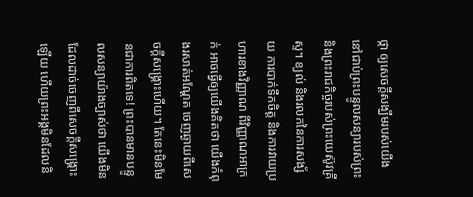ថ្កា ឲ្យសេចក្តីសង្ឃឹមរបស់យើង នៅជាប់ព្រះបន្ទូលសន្យារបស់ព្រះ និងព្រះរាជកិច្ចរបស់ព្រះយេស៊ូវគ្រីស្ទ។ ខ្យល់ និងរលកនៃការសង្ស័យ ការបាក់ទឹកចិត្ត និងការវាយប្រហារខាងវិញ្ញាណ ពីវិញ្ញាណអាក្រក់ អាចធ្វើឲ្យយើងគិតថា យើងកំពុងរសាត់អណ្តែត ចេញឆ្ងាយពីសេចក្តីសង្រ្គោះហើយ។ តែនេះមិនមែនជាការពិតទេ! ព្រះបានមានបន្ទូលសន្យាយ៉ាងច្បាស់ថា យើងមិនដែលដាច់ចេញពីសេចក្តីសង្រ្គោះឡើយ ហើយព្រះអង្គមិនដែលនិ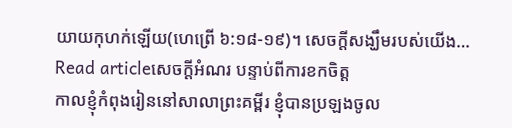យាយកុហក់ឡើយ(ហេព្រើ ៦:១៨-១៩)។ សេចក្តីសង្ឃឹមរបស់យើង…
Read articleសេចក្តីអំណរ បន្ទាប់ពីការខកចិត្ត
កាលខ្ញុំកំពុងរៀននៅសាលាព្រះគម្ពីរ ខ្ញុំបានប្រឡងចូល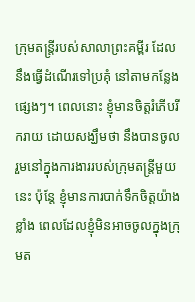ក្រុមតន្រ្តីរបស់សាលាព្រះគម្ពីរ ដែលនឹងធ្វើដំណើរទៅប្រគុំ នៅតាមកន្លែងផ្សេងៗ។ ពេលនោះ ខ្ញុំមានចិត្តរំភើបរីករាយ ដោយសង្ឃឹមថា នឹងបានចូលរួមនៅក្នុងការងាររបស់ក្រុមតន្រ្តីមួយនេះ ប៉ុន្តែ ខ្ញុំមានការបាក់ទឹកចិត្តយ៉ាងខ្លាំង ពេលដែលខ្ញុំមិនអាចចូលក្នុងក្រុមត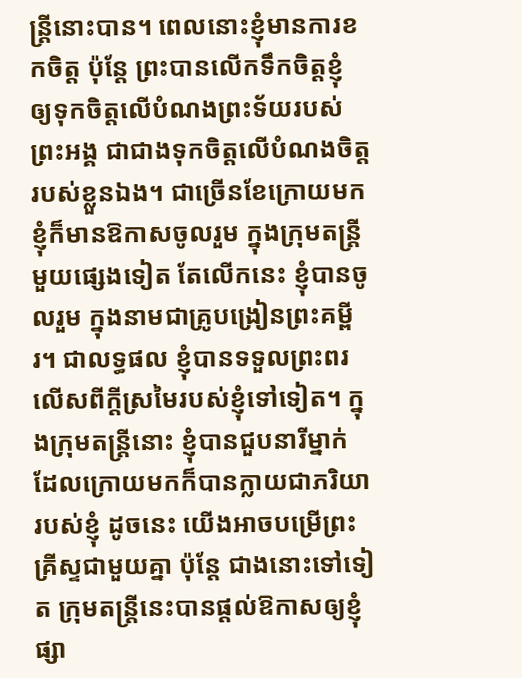ន្ត្រីនោះបាន។ ពេលនោះខ្ញុំមានការខកចិត្ត ប៉ុន្តែ ព្រះបានលើកទឹកចិត្តខ្ញុំ ឲ្យទុកចិត្តលើបំណងព្រះទ័យរបស់ព្រះអង្គ ជាជាងទុកចិត្តលើបំណងចិត្តរបស់ខ្លួនឯង។ ជាច្រើនខែក្រោយមក ខ្ញុំក៏មានឱកាសចូលរួម ក្នុងក្រុមតន្រ្តីមួយផ្សេងទៀត តែលើកនេះ ខ្ញុំបានចូលរួម ក្នុងនាមជាគ្រូបង្រៀនព្រះគម្ពីរ។ ជាលទ្ធផល ខ្ញុំបានទទួលព្រះពរលើសពីក្តីស្រមៃរបស់ខ្ញុំទៅទៀត។ ក្នុងក្រុមតន្រ្តីនោះ ខ្ញុំបានជួបនារីម្នាក់ ដែលក្រោយមកក៏បានក្លាយជាភរិយារបស់ខ្ញុំ ដូចនេះ យើងអាចបម្រើព្រះគ្រីស្ទជាមួយគ្នា ប៉ុន្តែ ជាងនោះទៅទៀត ក្រុមតន្រ្តីនេះបានផ្តល់ឱកាសឲ្យខ្ញុំផ្សា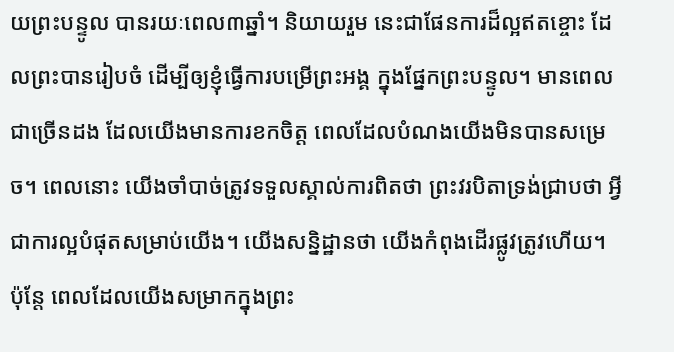យព្រះបន្ទូល បានរយៈពេល៣ឆ្នាំ។ និយាយរួម នេះជាផែនការដ៏ល្អឥតខ្ចោះ ដែលព្រះបានរៀបចំ ដើម្បីឲ្យខ្ញុំធ្វើការបម្រើព្រះអង្គ ក្នុងផ្នែកព្រះបន្ទូល។ មានពេលជាច្រើនដង ដែលយើងមានការខកចិត្ត ពេលដែលបំណងយើងមិនបានសម្រេច។ ពេលនោះ យើងចាំបាច់ត្រូវទទួលស្គាល់ការពិតថា ព្រះវរបិតាទ្រង់ជ្រាបថា អ្វីជាការល្អបំផុតសម្រាប់យើង។ យើងសន្និដ្ឋានថា យើងកំពុងដើរផ្លូវត្រូវហើយ។ ប៉ុន្តែ ពេលដែលយើងសម្រាកក្នុងព្រះ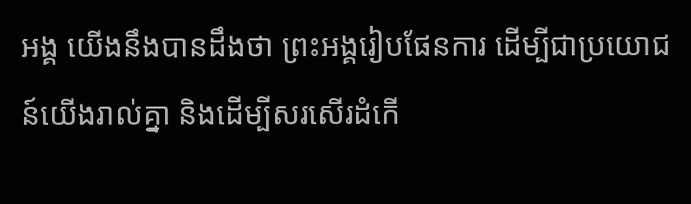អង្គ យើងនឹងបានដឹងថា ព្រះអង្គរៀបផែនការ ដើម្បីជាប្រយោជន៍យើងរាល់គ្នា និងដើម្បីសរសើរដំកើ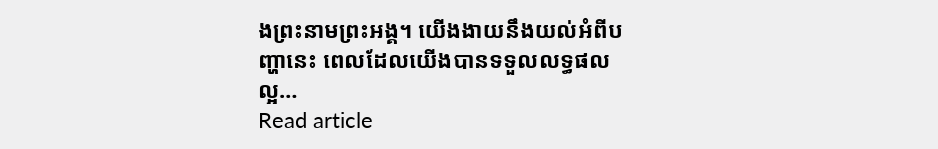ងព្រះនាមព្រះអង្គ។ យើងងាយនឹងយល់អំពីបញ្ហានេះ ពេលដែលយើងបានទទួលលទ្ធផលល្អ…
Read article